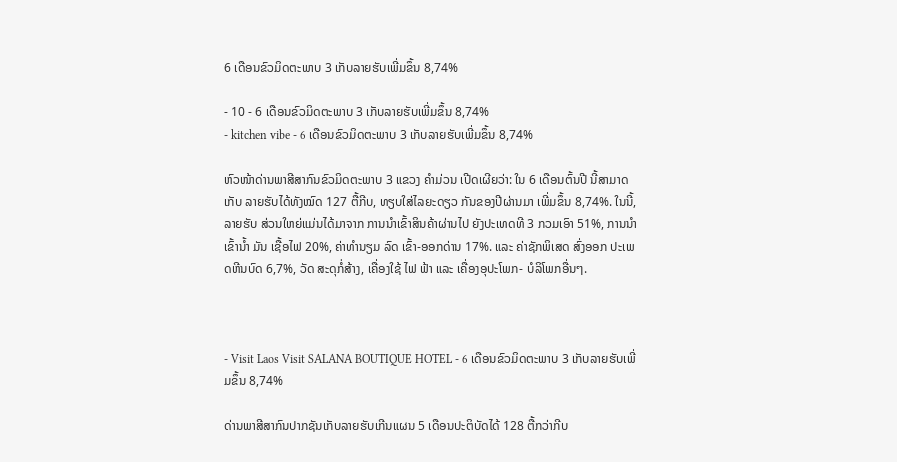6 ເດືອນຂົວມິດຕະພາບ 3 ເກັບລາຍຮັບເພີ່ມຂຶ້ນ 8,74%

- 10 - 6 ເດືອນຂົວມິດຕະພາບ 3 ເກັບລາຍຮັບເພີ່ມຂຶ້ນ 8,74%
- kitchen vibe - 6 ເດືອນຂົວມິດຕະພາບ 3 ເກັບລາຍຮັບເພີ່ມຂຶ້ນ 8,74%

ຫົວໜ້າດ່ານພາສີສາກົນຂົວມິດຕະພາບ 3 ແຂວງ ຄຳມ່ວນ ເປີດເຜີຍວ່າ: ໃນ 6 ເດືອນຕົ້ນປີ ນີ້ສາມາດເກັບ ລາຍຮັບໄດ້ທັງໝົດ 127 ຕື້ກີບ, ທຽບໃສ່ໄລຍະດຽວ ກັນຂອງປີຜ່ານມາ ເພີ່ມຂຶ້ນ 8,74%. ໃນນີ້, ລາຍຮັບ ສ່ວນໃຫຍ່ແມ່ນໄດ້ມາຈາກ ການນຳເຂົ້າສິນຄ້າຜ່ານໄປ ຍັງປະເທດທີ 3 ກວມເອົາ 51%, ການນຳເຂົ້ານ້ຳ ມັນ ເຊື້ອໄຟ 20%, ຄ່າທຳນຽມ ລົດ ເຂົ້າ-ອອກດ່ານ 17%. ແລະ ຄ່າຊັກພິເສດ ສົ່ງອອກ ປະເພດຫີນບົດ 6,7%, ວັດ ສະດຸກໍ່ສ້າງ, ເຄື່ອງໃຊ້ ໄຟ ຟ້າ ແລະ ເຄື່ອງອຸປະໂພກ- ບໍລິໂພກອື່ນໆ.



- Visit Laos Visit SALANA BOUTIQUE HOTEL - 6 ເດືອນຂົວມິດຕະພາບ 3 ເກັບລາຍຮັບເພີ່ມຂຶ້ນ 8,74%

ດ່ານພາສີສາກົນປາກຊັນເກັບລາຍຮັບເກີນແຜນ 5 ເດືອນປະຕິບັດໄດ້ 128 ຕື້ກວ່າກີບ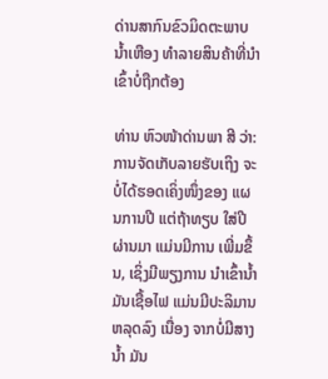ດ່ານສາກົນຂົວມິດຕະພາບນໍ້າເຫືອງ ທໍາລາຍສິນຄ້າທີ່ນໍາເຂົ້າບໍ່ຖືກຕ້ອງ

ທ່ານ ຫົວໜ້າດ່ານພາ ສີ ວ່າ: ການຈັດເກັບລາຍຮັບເຖິງ ຈະບໍ່ໄດ້ຮອດເຄິ່ງໜຶ່ງຂອງ ແຜນການປີ ແຕ່ຖ້າທຽບ ໃສ່ປີຜ່ານມາ ແມ່ນມີການ ເພີ່ມຂຶ້ນ, ເຊິ່ງມີພຽງການ ນຳເຂົ້ານ້ຳມັນເຊື້ອໄຟ ແມ່ນມີປະລິມານຫລຸດລົງ ເນື່ອງ ຈາກບໍ່ມີສາງນ້ຳ ມັນ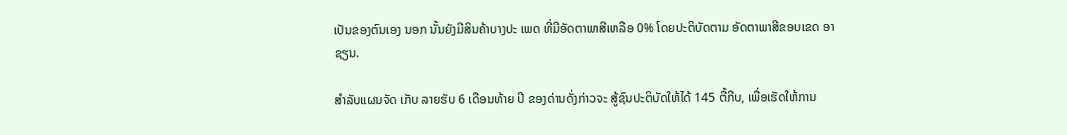ເປັນຂອງຕົນເອງ ນອກ ນັ້ນຍັງມີສິນຄ້າບາງປະ ເພດ ທີ່ມີອັດຕາພາສີເຫລືອ 0% ໂດຍປະຕິບັດຕາມ ອັດຕາພາສີຂອບເຂດ ອາຊຽນ.

ສຳລັບແຜນຈັດ ເກັບ ລາຍຮັບ 6 ເດືອນທ້າຍ ປີ ຂອງດ່ານດັ່ງກ່າວຈະ ສູ້ຊົນປະຕິບັດໃຫ້ໄດ້ 145 ຕື້ກີບ, ເພື່ອເຮັດໃຫ້ການ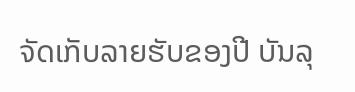ຈັດເກັບລາຍຮັບຂອງປີ ບັນລຸ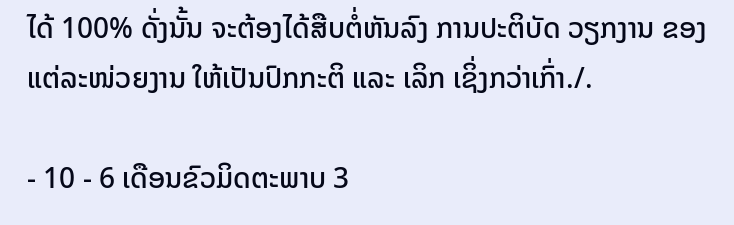ໄດ້ 100% ດັ່ງນັ້ນ ຈະຕ້ອງໄດ້ສືບຕໍ່ຫັນລົງ ການປະຕິບັດ ວຽກງານ ຂອງ ແຕ່ລະໜ່ວຍງານ ໃຫ້ເປັນປົກກະຕິ ແລະ ເລິກ ເຊິ່ງກວ່າເກົ່າ./.

- 10 - 6 ເດືອນຂົວມິດຕະພາບ 3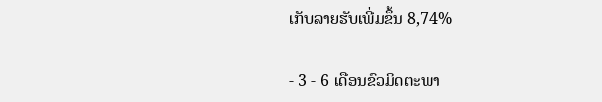ເກັບລາຍຮັບເພີ່ມຂຶ້ນ 8,74%

- 3 - 6 ເດືອນຂົວມິດຕະພາ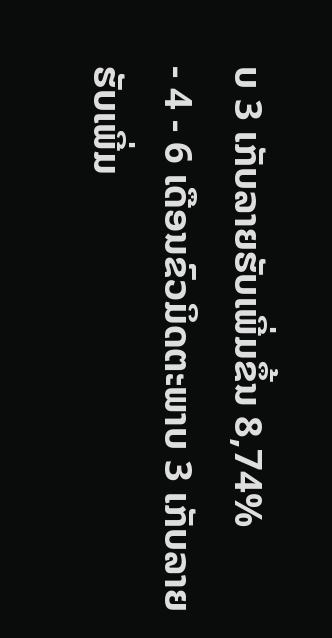ບ 3 ເກັບລາຍຮັບເພີ່ມຂຶ້ນ 8,74%
- 4 - 6 ເດືອນຂົວມິດຕະພາບ 3 ເກັບລາຍຮັບເພີ່ມ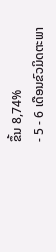ຂຶ້ນ 8,74%
- 5 - 6 ເດືອນຂົວມິດຕະພາ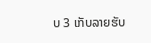ບ 3 ເກັບລາຍຮັບ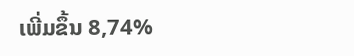ເພີ່ມຂຶ້ນ 8,74%